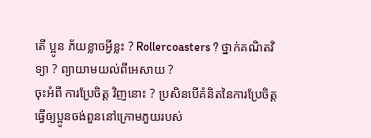តើ ប្អូន ភ័យខ្លាចអ្វីខ្លះ ? Rollercoasters ? ថ្នាក់គណិតវិទ្យា ? ព្យាយាមយល់ពីអេសាយ ?
ចុះអំពី ការប្រែចិត្ត វិញនោះ ? ប្រសិនបើគំនិតនៃការប្រែចិត្តធ្វើឲ្យប្អូនចង់ពួននៅក្រោមភួយរបស់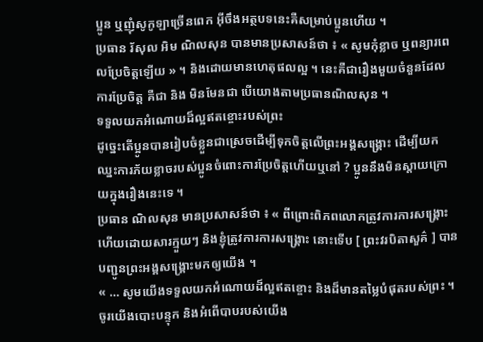ប្អូន ឬញុំសូកូឡាច្រើនពេក អ៊ីចឹងអត្ថបទនេះគឺសម្រាប់ប្អូនហើយ ។
ប្រធាន រ័សុល អិម ណិលសុន បានមានប្រសាសន៍ថា ៖ « សូមកុំខ្លាច ឬពន្យារពេលប្រែចិត្តឡើយ » ។ និងដោយមានហេតុផលល្អ ។ នេះគឺជារឿងមួយចំនួនដែលការប្រែចិត្ត គឺជា និង មិនមែនជា បើយោងតាមប្រធានណិលសុន ។
ទទួលយកអំណោយដ៏ល្អឥតខ្ចោះរបស់ព្រះ
ដូច្នេះតើប្អូនបានរៀបចំខ្លួនជាស្រេចដើម្បីទុកចិត្តលើព្រះអង្គសង្គ្រោះ ដើម្បីយកឈ្នះការភ័យខ្លាចរបស់ប្អូនចំពោះការប្រែចិត្តហើយឬនៅ ? ប្អូននឹងមិនស្តាយក្រោយក្នុងរឿងនេះទេ ។
ប្រធាន ណិលសុន មានប្រសាសន៍ថា ៖ « ពីព្រោះពិភពលោកត្រូវការការសង្រ្គោះ ហើយដោយសារក្មួយៗ និងខ្ញុំត្រូវការការសង្រ្គោះ នោះទើប [ ព្រះវរបិតាសួគ៌ ] បានបញ្ជូនព្រះអង្គសង្រ្គោះមកឲ្យយើង ។
« … សូមយើងទទួលយកអំណោយដ៏ល្អឥតខ្ចោះ និងដ៏មានតម្លៃបំផុតរបស់ព្រះ ។ ចូរយើងបោះបន្ទុក និងអំពើបាបរបស់យើង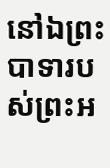នៅឯព្រះបាទារបស់ព្រះអ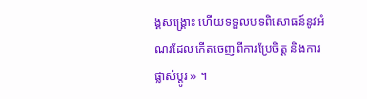ង្គសង្គ្រោះ ហើយទទួលបទពិសោធន៍នូវអំណរដែលកើតចេញពីការប្រែចិត្ត និងការផ្លាស់ប្ដូរ » ។